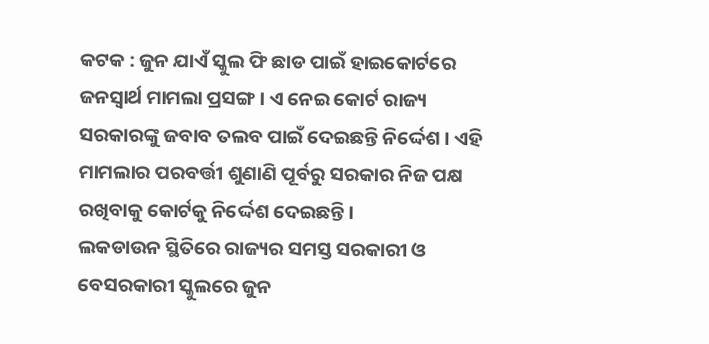କଟକ : ଜୁନ ଯାଏଁ ସ୍କୁଲ ଫି ଛାଡ ପାଇଁ ହାଇକୋର୍ଟରେ ଜନସ୍ବାର୍ଥ ମାମଲା ପ୍ରସଙ୍ଗ । ଏ ନେଇ କୋର୍ଟ ରାଜ୍ୟ ସରକାରଙ୍କୁ ଜବାବ ତଲବ ପାଇଁ ଦେଇଛନ୍ତି ନିର୍ଦ୍ଦେଶ । ଏହି ମାମଲାର ପରବର୍ତ୍ତୀ ଶୁଣାଣି ପୂର୍ବରୁ ସରକାର ନିଜ ପକ୍ଷ ରଖିବାକୁ କୋର୍ଟକୁ ନିର୍ଦ୍ଦେଶ ଦେଇଛନ୍ତି ।
ଲକଡାଉନ ସ୍ଥିତିରେ ରାଜ୍ୟର ସମସ୍ତ ସରକାରୀ ଓ ବେସରକାରୀ ସ୍କୁଲରେ ଜୁନ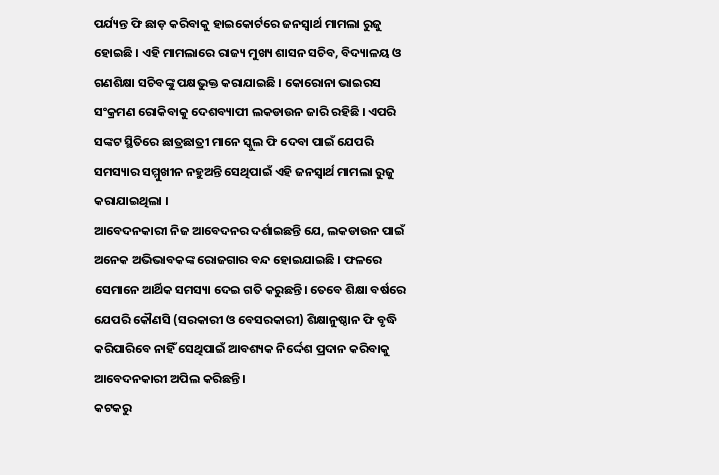ପର୍ଯ୍ୟନ୍ତ ଫି ଛାଡ଼ କରିବାକୁ ହାଇକୋର୍ଟରେ ଜନସ୍ୱାର୍ଥ ମାମଲା ରୁଜୁ ହୋଇଛି । ଏହି ମାମଲାରେ ରାଜ୍ୟ ମୁଖ୍ୟ ଶାସନ ସଚିବ, ବିଦ୍ୟାଳୟ ଓ ଗଣଶିକ୍ଷା ସଚିବଙ୍କୁ ପକ୍ଷଭୁକ୍ତ କରାଯାଇଛି । କୋରୋନା ଭାଇରସ ସଂକ୍ରମଣ ରୋକିବାକୁ ଦେଶବ୍ୟାପୀ ଲକଡାଉନ ଜାରି ରହିଛି । ଏପରି ସଙ୍କଟ ସ୍ଥିତିରେ ଛାତ୍ରଛାତ୍ରୀ ମାନେ ସ୍କୁଲ ଫି ଦେବା ପାଇଁ ଯେପରି ସମସ୍ୟାର ସମ୍ମୁଖୀନ ନହୁଅନ୍ତି ସେଥିପାଇଁ ଏହି ଜନସ୍ୱାର୍ଥ ମାମଲା ରୁଜୁ କରାଯାଇଥିଲା ।
ଆବେଦନକାରୀ ନିଜ ଆବେଦନର ଦର୍ଶାଇଛନ୍ତି ଯେ, ଲକଡାଉନ ପାଇଁ ଅନେକ ଅଭିଭାବକଙ୍କ ରୋଜଗାର ବନ୍ଦ ହୋଇଯାଇଛି । ଫଳରେ ସେମାନେ ଆର୍ଥିକ ସମସ୍ୟା ଦେଇ ଗତି କରୁଛନ୍ତି। ତେବେ ଶିକ୍ଷା ବର୍ଷରେ ଯେପରି କୌଣସି (ସରକାରୀ ଓ ବେସରକାରୀ) ଶିକ୍ଷାନୁଷ୍ଠାନ ଫି ବୃଦ୍ଧି କରିପାରିବେ ନାହିଁ ସେଥିପାଇଁ ଆବଶ୍ୟକ ନିର୍ଦ୍ଦେଶ ପ୍ରଦାନ କରିବାକୁ ଆବେଦନକାରୀ ଅପିଲ କରିଛନ୍ତି ।
କଟକରୁ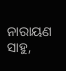ନାରାୟଣ ସାହୁ,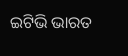ଇଟିଭି ଭାରତ